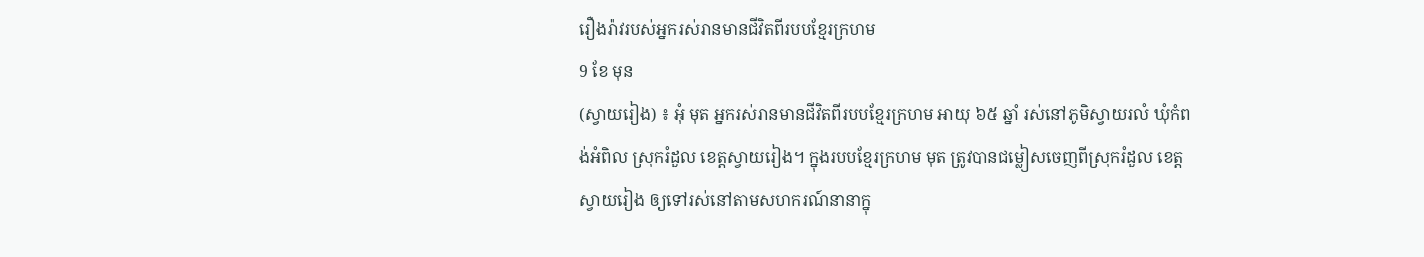រឿងរ៉ាវរបស់អ្នករស់រានមានជីវិតពីរបបខ្មែរក្រហម
9 ខែ មុន
(ស្វាយរៀង) ៖ អុំ មុត អ្នករស់រានមានជីវិតពីរបបខ្មែរក្រហម អាយុ ៦៥ ឆ្នាំ រស់នៅភូមិស្វាយរលំ ឃុំកំពង់អំពិល ស្រុករំដួល ខេត្តស្វាយរៀង។ ក្នុងរបបខ្មែរក្រហម មុត ត្រូវបានជម្លៀសចេញពីស្រុករំដួល ខេត្តស្វាយរៀង ឲ្យទៅរស់នៅតាមសហករណ៍នានាក្នុ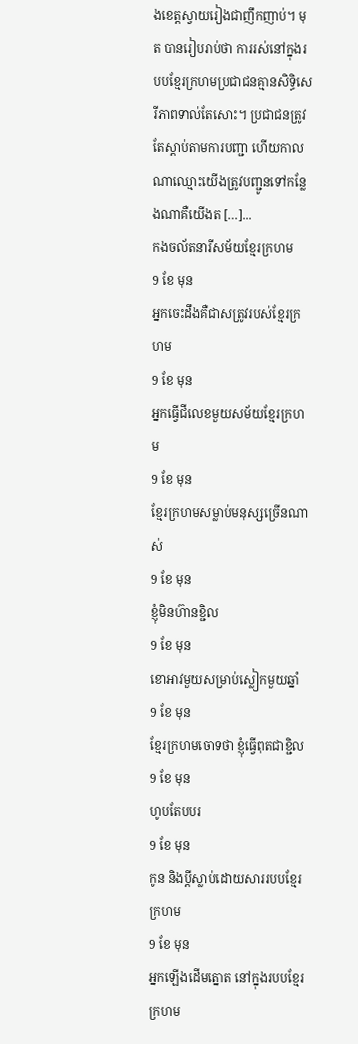ងខេត្តស្វាយរៀងជាញឹកញាប់។ មុត បានរៀបរាប់ថា ការរស់នៅក្នុងរបបខ្មែរក្រហមប្រជាជនគ្មានសិទ្ធិសេរីភាពទាល់តែសោះ។ ប្រជាជនត្រូវតែស្តាប់តាមការបញ្ជា ហើយកាលណាឈ្មោះយើងត្រូវបញ្ជូនទៅកន្លែងណាគឺយើងត […]...
កងចល័តនារីសម័យខ្មែរក្រហម
9 ខែ មុន
អ្នកចេះដឹងគឺជាសត្រូវរបស់ខ្មែរក្រហម
9 ខែ មុន
អ្នកធ្វើជីលេខមួយសម័យខ្មែរក្រហម
9 ខែ មុន
ខ្មែរក្រហមសម្លាប់មនុស្សច្រើនណាស់
9 ខែ មុន
ខ្ញុំមិនហ៊ានខ្ជិល
9 ខែ មុន
ខោអាវមួយសម្រាប់ស្លៀកមួយឆ្នាំ
9 ខែ មុន
ខ្មែរក្រហមចោទថា ខ្ញុំធ្វើពុតជាខ្ជិល
9 ខែ មុន
ហូបតែបបរ
9 ខែ មុន
កូន និងប្តីស្លាប់ដោយសាររបបខ្មែរក្រហម
9 ខែ មុន
អ្នកឡើងដើមត្នោត នៅក្នុងរបបខ្មែរក្រហម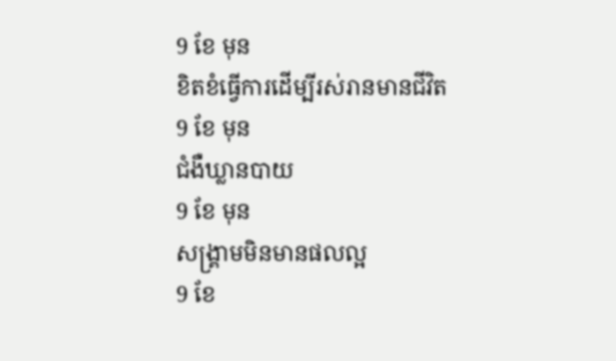9 ខែ មុន
ខិតខំធ្វើការដើម្បីរស់រានមានជីវិត
9 ខែ មុន
ជំងឺឃ្លានបាយ
9 ខែ មុន
សង្រ្គាមមិនមានផលល្អ
9 ខែ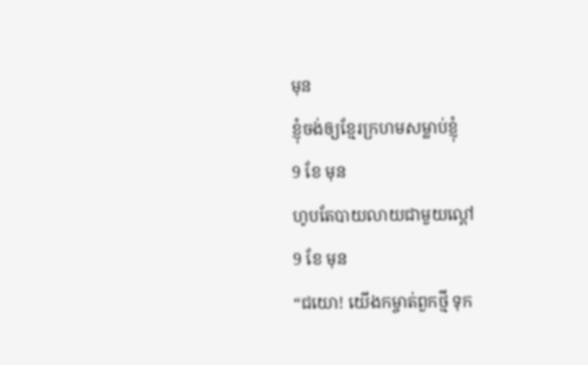មុន
ខ្ញុំចង់ឲ្យខ្មែរក្រហមសម្លាប់ខ្ញុំ
9 ខែ មុន
ហូបតែបាយលាយជាមួយល្ពៅ
9 ខែ មុន
“ជយោ! យើងកម្ចាត់ពួកថ្មី ទុក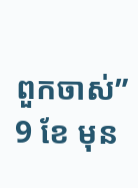ពួកចាស់”
9 ខែ មុន